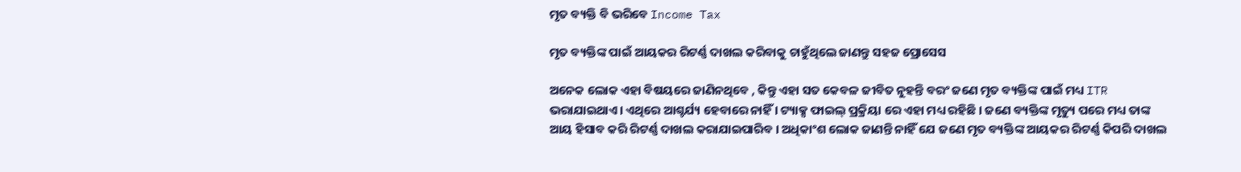ମୃତ ବ୍ୟକ୍ତି ବି ଭରିବେ Income Tax

ମୃତ ବ୍ୟକ୍ତିଙ୍କ ପାଇଁ ଆୟକର ରିଟର୍ଣ୍ଣ ଦାଖଲ କରିବାକୁ ଚାହୁଁଥିଲେ ଜାଣନ୍ତୁ ସହଜ ପ୍ରୋସେସ

ଅନେକ ଲୋକ ଏହା ବିଷୟରେ ଜାଣିନଥିବେ , କିନ୍ତୁ ଏହା ସତ କେବଳ ଜୀବିତ ନୁହନ୍ତି ବରଂ ଜଣେ ମୃତ ବ୍ୟକ୍ତିଙ୍କ ପାଇଁ ମଧ୍ୟ ITR ଭରାଯାଇଥାଏ । ଏଥିରେ ଆଶ୍ଚର୍ଯ୍ୟ ହେବାରେ ନାହିଁ । ଟ୍ୟାକ୍ସ ଫାଇଲ୍ ପ୍ରକ୍ରିୟା ରେ ଏହା ମଧ୍ୟ ରହିଛି । ଜଣେ ବ୍ୟକ୍ତିଙ୍କ ମୃତ୍ୟୁ ପରେ ମଧ୍ୟ ତାଙ୍କ ଆୟ ହିସାବ କରି ରିଟର୍ଣ୍ଣ ଦାଖଲ କରାଯାଇପାରିବ । ଅଧିକାଂଶ ଲୋକ ଜାଣନ୍ତି ନାହିଁ ଯେ ଜଣେ ମୃତ ବ୍ୟକ୍ତିଙ୍କ ଆୟକର ରିଟର୍ଣ୍ଣ କିପରି ଦାଖଲ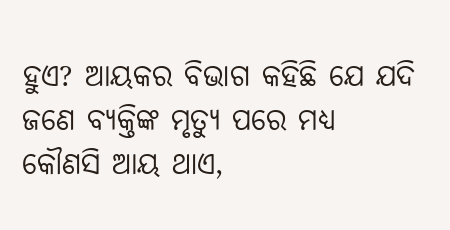ହୁଏ? ଆୟକର ବିଭାଗ କହିଛି ଯେ ଯଦି ଜଣେ ବ୍ୟକ୍ତିଙ୍କ ମୃତ୍ୟୁ ପରେ ମଧ୍ୟ କୌଣସି ଆୟ ଥାଏ,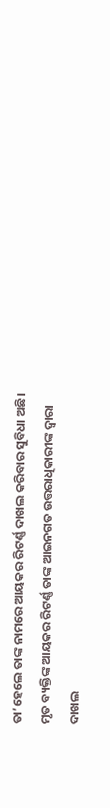ତା’ହେଲେ ତାଙ୍କ ନାମରେ ଆୟକର ରିଟର୍ଣ୍ଣ ଦାଖଲ କରିବାର ସୁବିଧା ଅଛି। ମୃତ ବ୍ୟକ୍ତିଙ୍କ ଆୟକର ରିଟର୍ଣ୍ଣ ତାଙ୍କ ଆଇନଗତ ଉତ୍ତରାଧିକାରୀଙ୍କ ଦ୍ୱାରା ଦାଖଲ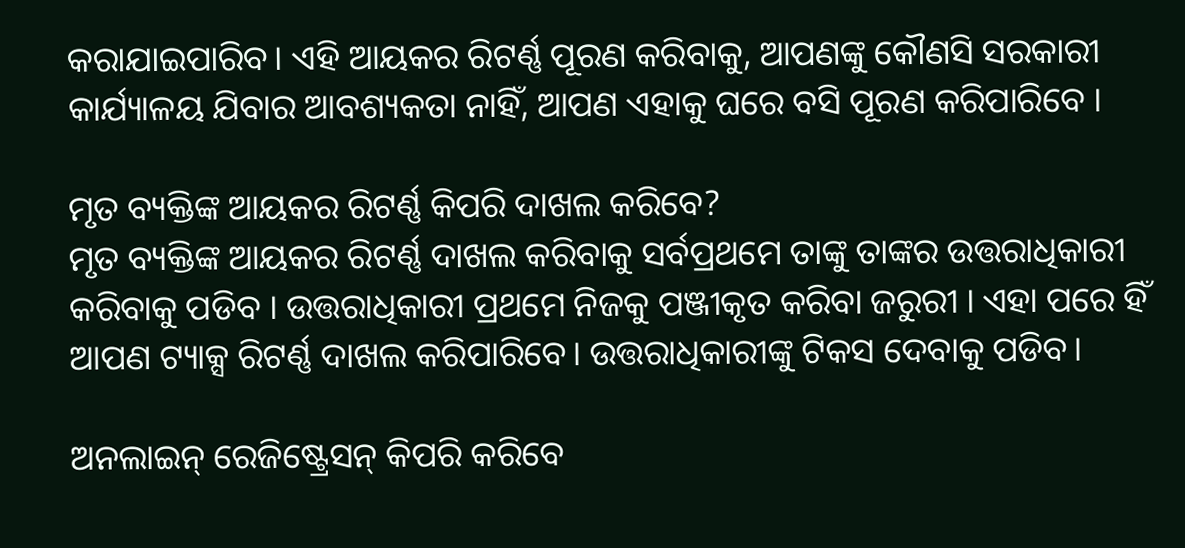କରାଯାଇପାରିବ। ଏହି ଆୟକର ରିଟର୍ଣ୍ଣ ପୂରଣ କରିବାକୁ, ଆପଣଙ୍କୁ କୌଣସି ସରକାରୀ କାର୍ଯ୍ୟାଳୟ ଯିବାର ଆବଶ୍ୟକତା ନାହିଁ, ଆପଣ ଏହାକୁ ଘରେ ବସି ପୂରଣ କରିପାରିବେ ।

ମୃତ ବ୍ୟକ୍ତିଙ୍କ ଆୟକର ରିଟର୍ଣ୍ଣ କିପରି ଦାଖଲ କରିବେ?
ମୃତ ବ୍ୟକ୍ତିଙ୍କ ଆୟକର ରିଟର୍ଣ୍ଣ ଦାଖଲ କରିବାକୁ ସର୍ବପ୍ରଥମେ ତାଙ୍କୁ ତାଙ୍କର ଉତ୍ତରାଧିକାରୀ କରିବାକୁ ପଡିବ । ଉତ୍ତରାଧିକାରୀ ପ୍ରଥମେ ନିଜକୁ ପଞ୍ଜୀକୃତ କରିବା ଜରୁରୀ । ଏହା ପରେ ହିଁ ଆପଣ ଟ୍ୟାକ୍ସ ରିଟର୍ଣ୍ଣ ଦାଖଲ କରିପାରିବେ। ଉତ୍ତରାଧିକାରୀଙ୍କୁ ଟିକସ ଦେବାକୁ ପଡିବ।

ଅନଲାଇନ୍ ରେଜିଷ୍ଟ୍ରେସନ୍ କିପରି କରିବେ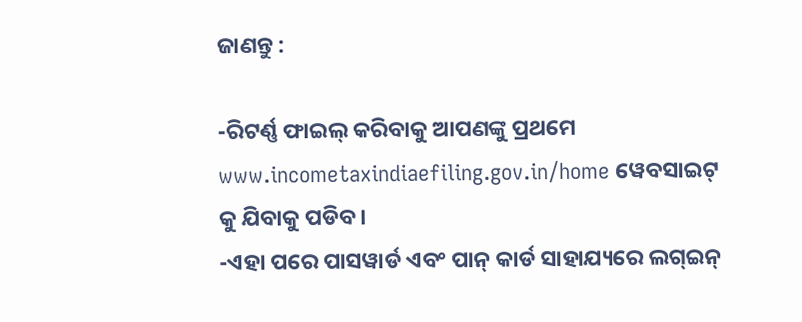ଜାଣନ୍ତୁ :

-ରିଟର୍ଣ୍ଣ ଫାଇଲ୍ କରିବାକୁ ଆପଣଙ୍କୁ ପ୍ରଥମେ www.incometaxindiaefiling.gov.in/home ୱେବସାଇଟ୍ କୁ ଯିବାକୁ ପଡିବ।
-ଏହା ପରେ ପାସୱାର୍ଡ ଏବଂ ପାନ୍ କାର୍ଡ ସାହାଯ୍ୟରେ ଲଗ୍ଇନ୍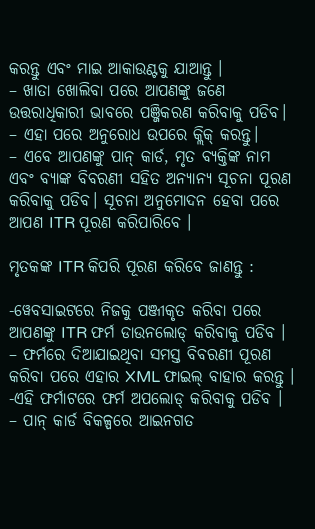କରନ୍ତୁ ଏବଂ ମାଇ ଆକାଉଣ୍ଟକୁ ଯାଆନ୍ତୁ ।
– ଖାତା ଖୋଲିବା ପରେ ଆପଣଙ୍କୁ ଜଣେ ଉତ୍ତରାଧିକାରୀ ଭାବରେ ପଞ୍ଜିକରଣ କରିବାକୁ ପଡିବ।
– ଏହା ପରେ ଅନୁରୋଧ ଉପରେ କ୍ଲିକ୍ କରନ୍ତୁ।
– ଏବେ ଆପଣଙ୍କୁ ପାନ୍ କାର୍ଡ, ମୃତ ବ୍ୟକ୍ତିଙ୍କ ନାମ ଏବଂ ବ୍ୟାଙ୍କ ବିବରଣୀ ସହିତ ଅନ୍ୟାନ୍ୟ ସୂଚନା ପୂରଣ କରିବାକୁ ପଡିବ। ସୂଚନା ଅନୁମୋଦନ ହେବା ପରେ ଆପଣ ITR ପୂରଣ କରିପାରିବେ ।

ମୃତକଙ୍କ ITR କିପରି ପୂରଣ କରିବେ ଜାଣନ୍ତୁ :

-ୱେବସାଇଟରେ ନିଜକୁ ପଞ୍ଜୀକୃତ କରିବା ପରେ ଆପଣଙ୍କୁ ITR ଫର୍ମ ଡାଉନଲୋଡ୍ କରିବାକୁ ପଡିବ ।
– ଫର୍ମରେ ଦିଆଯାଇଥିବା ସମସ୍ତ ବିବରଣୀ ପୂରଣ କରିବା ପରେ ଏହାର XML ଫାଇଲ୍ ବାହାର କରନ୍ତୁ ।
-ଏହି ଫର୍ମାଟରେ ଫର୍ମ ଅପଲୋଡ୍ କରିବାକୁ ପଡିବ ।
– ପାନ୍ କାର୍ଡ ବିକଳ୍ପରେ ଆଇନଗତ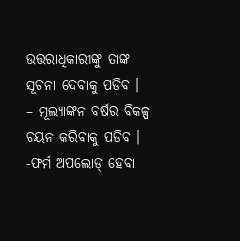ଉତ୍ତରାଧିକାରୀଙ୍କୁ ତାଙ୍କ ସୂଚନା ଦେବାକୁ ପଡିବ ।
– ମୂଲ୍ୟାଙ୍କନ ବର୍ଷର ବିକଳ୍ପ ଚୟନ କରିବାକୁ ପଡିବ ।
-ଫର୍ମ ଅପଲୋଡ୍ ହେବା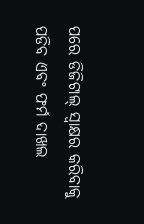ପରେ ଡିଜିଟାଲ୍ ସ୍ଵାକ୍ଷର କରିବାକୁ ପଡିବ ଏବଂ ଫର୍ମ ଦାଖଲ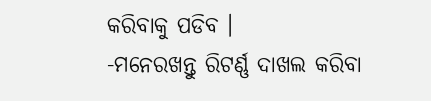କରିବାକୁ ପଡିବ ।
-ମନେରଖନ୍ତୁ ରିଟର୍ଣ୍ଣ ଦାଖଲ କରିବା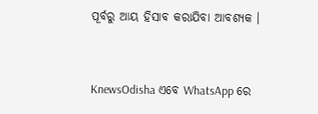ପୂର୍ବରୁ ଆୟ ହିସାବ କରାଯିବା ଆବଶ୍ୟକ ।


KnewsOdisha ଏବେ WhatsApp ରେ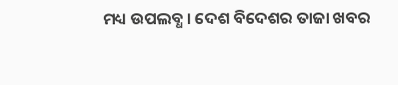ମଧ୍ୟ ଉପଲବ୍ଧ । ଦେଶ ବିଦେଶର ତାଜା ଖବର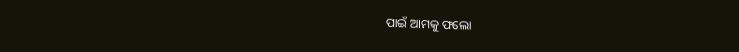ପାଇଁ ଆମକୁ ଫଲୋ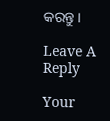କରନ୍ତୁ ।

Leave A Reply

Your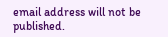email address will not be published.